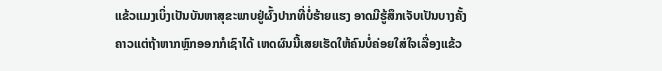ແຂ້ວແມງເບິ່ງເປັນບັນຫາສຸຂະພາບຢູ່ຜົ້ງປາກທີ່ບໍ່ຮ້າຍແຮງ ອາດມີຮູ້ສຶກເຈັບເປັນບາງຄັ້ງຄາວແຕ່ຖ້າຫາກຫຼົກອອກກໍເຊົາໄດ້ ເຫດຜົນນີ້ເສຍເຮັດໃຫ້ຄົນບໍ່ຄ່ອຍໃສ່ໃຈເລື່ອງແຂ້ວ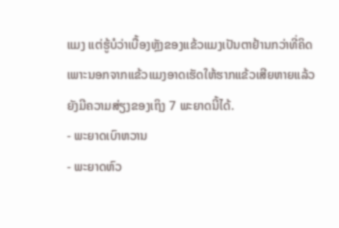ແມງ ແຕ່ຮູ້ບໍວ່າເບື້ອງຫຼັງຂອງແຂ້ວແມງເປັນຕາຢ້ານກວ່າທີ່ຄິດ ເພາະນອກຈາກແຂ້ວແມງອາດເຮັດໃຫ້ຮາກແຂ້ວເສີຍຫາຍແລ້ວ ຍັງມີຄວາມສ່ຽງຂອງເຖິງ 7 ພະຍາດນີ້ໄດ້.
- ພະຍາດເບົາຫວານ
- ພະຍາດຫົວ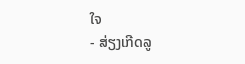ໃຈ
- ສ່ຽງເກີດລູ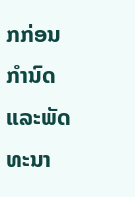ກກ່ອນກໍານົດ ແລະພັດທະນາ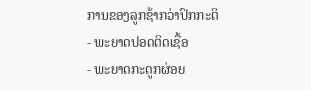ການຂອງລູກຊ້າກວ່າປົກກະຕິ
- ພະຍາດປອດຕິດເຊື້ອ
- ພະຍາດກະດູກຜ່ອຍ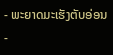- ພະຍາດມະເຮັງຕັບອ່ອນ
-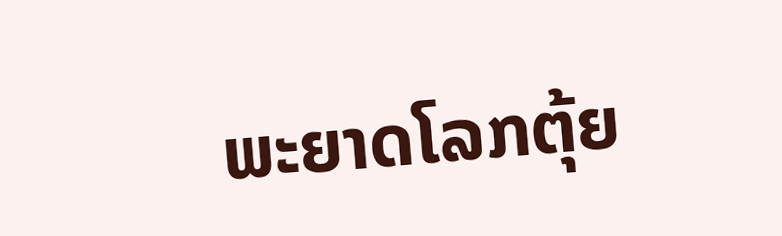ພະຍາດໂລກຕຸ້ຍ